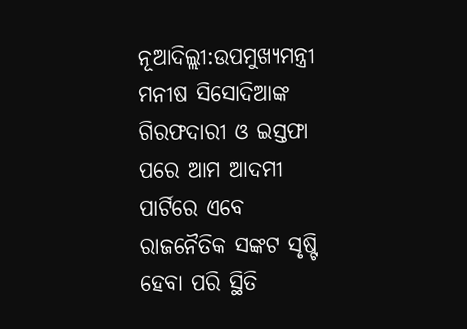ନୂଆଦିଲ୍ଲୀ:ଉପମୁଖ୍ୟମନ୍ତ୍ରୀ ମନୀଷ ସିସୋଦିଆଙ୍କ ଗିରଫଦାରୀ ଓ ଇସ୍ତଫା ପରେ ଆମ ଆଦମୀ ପାର୍ଟିରେ ଏବେ ରାଜନୈତିକ ସଙ୍କଟ ସୃଷ୍ଟି ହେବା ପରି ସ୍ଥିତି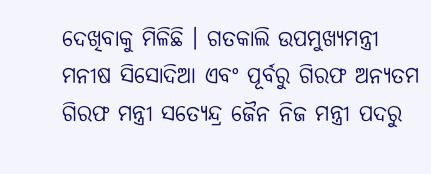ଦେଖିବାକୁ ମିଳିଛି । ଗତକାଲି ଉପମୁଖ୍ୟମନ୍ତ୍ରୀ ମନୀଷ ସିସୋଦିଆ ଏବଂ ପୂର୍ବରୁ ଗିରଫ ଅନ୍ୟତମ ଗିରଫ ମନ୍ତ୍ରୀ ସତ୍ଯେନ୍ଦ୍ର ଜୈନ ନିଜ ମନ୍ତ୍ରୀ ପଦରୁ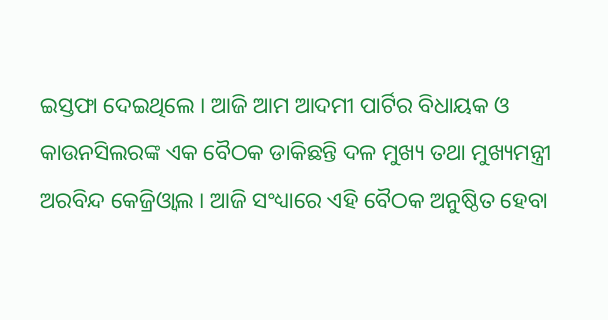ଇସ୍ତଫା ଦେଇଥିଲେ । ଆଜି ଆମ ଆଦମୀ ପାର୍ଟିର ବିଧାୟକ ଓ କାଉନସିଲରଙ୍କ ଏକ ବୈଠକ ଡାକିଛନ୍ତି ଦଳ ମୁଖ୍ୟ ତଥା ମୁଖ୍ୟମନ୍ତ୍ରୀ ଅରବିନ୍ଦ କେଜ୍ରିଓ୍ବାଲ । ଆଜି ସଂଧ୍ୟାରେ ଏହି ବୈଠକ ଅନୁଷ୍ଠିତ ହେବା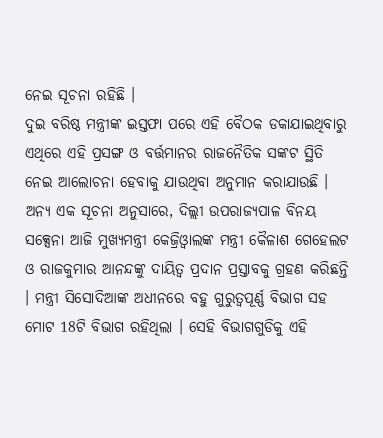ନେଇ ସୂଚନା ରହିଛି ।
ଦୁଇ ବରିଷ୍ଠ ମନ୍ତ୍ରୀଙ୍କ ଇସ୍ତଫା ପରେ ଏହି ବୈଠକ ଡକାଯାଇଥିବାରୁ ଏଥିରେ ଏହି ପ୍ରସଙ୍ଗ ଓ ବର୍ତ୍ତମାନର ରାଜନୈତିକ ସଙ୍କଟ ସ୍ଥିତି ନେଇ ଆଲୋଚନା ହେବାକୁ ଯାଉଥିବା ଅନୁମାନ କରାଯାଉଛି । ଅନ୍ୟ ଏକ ସୂଚନା ଅନୁସାରେ, ଦିଲ୍ଲୀ ଉପରାଜ୍ୟପାଳ ବିନୟ ସକ୍ସେନା ଆଜି ମୁଖ୍ୟମନ୍ତ୍ରୀ କେଜ୍ରିଓ୍ବାଲଙ୍କ ମନ୍ତ୍ରୀ କୈଳାଶ ଗେହେଲଟ ଓ ରାଜକୁମାର ଆନନ୍ଦଙ୍କୁ ଦାୟିତ୍ବ ପ୍ରଦାନ ପ୍ରସ୍ତାବକୁ ଗ୍ରହଣ କରିଛନ୍ତି । ମନ୍ତ୍ରୀ ସିସୋଦିଆଙ୍କ ଅଧୀନରେ ବହୁ ଗୁରୁତ୍ବପୂର୍ଣ୍ଣ ବିଭାଗ ସହ ମୋଟ 18ଟି ବିଭାଗ ରହିଥିଲା । ସେହି ବିଭାଗଗୁଡିକୁ ଏହି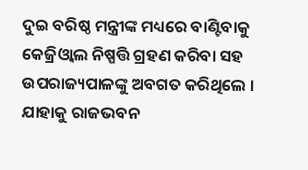ଦୁଇ ବରିଷ୍ଠ ମନ୍ତ୍ରୀଙ୍କ ମଧ୍ୟରେ ବାଣ୍ଟିବାକୁ କେଜ୍ରିଓ୍ବାଲ ନିଷ୍ପତ୍ତି ଗ୍ରହଣ କରିବା ସହ ଉପରାଜ୍ୟପାଳଙ୍କୁ ଅବଗତ କରିଥିଲେ । ଯାହାକୁ ରାଜଭବନ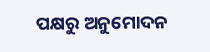ପକ୍ଷରୁ ଅନୁମୋଦନ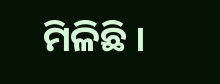ମିଳିଛି ।